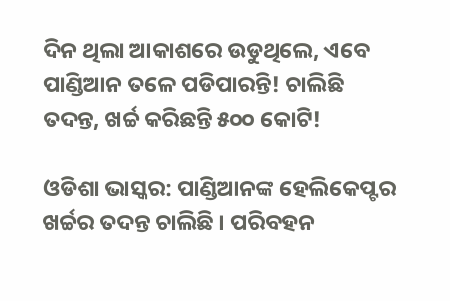ଦିନ ଥିଲା ଆକାଶରେ ଉଡୁଥିଲେ, ଏବେ ପାଣ୍ଡିଆନ ତଳେ ପଡିପାରନ୍ତି! ଚାଲିଛି ତଦନ୍ତ, ଖର୍ଚ୍ଚ କରିଛନ୍ତି ୫୦୦ କୋଟି!

ଓଡିଶା ଭାସ୍କର: ପାଣ୍ଡିଆନଙ୍କ ହେଲିକେପ୍ଟର ଖର୍ଚ୍ଚର ତଦନ୍ତ ଚାଲିଛି । ପରିବହନ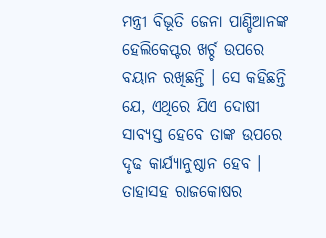ମନ୍ତ୍ରୀ ବିଭୂତି ଜେନା ପାଣ୍ଡିଆନଙ୍କ ହେଲିକେପ୍ଟର ଖର୍ଚ୍ଚ ଉପରେ ବୟାନ ରଖିଛନ୍ତି । ସେ କହିଛନ୍ତି ଯେ, ଏଥିରେ ଯିଏ ଦୋଷୀ ସାବ୍ୟସ୍ତ ହେବେ ତାଙ୍କ ଉପରେ ଦୃଢ କାର୍ଯ୍ୟାନୁଷ୍ଠାନ ହେବ । ତାହାସହ ରାଜକୋଷର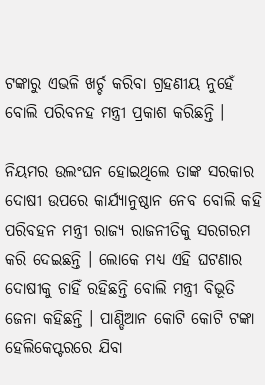ଟଙ୍କାରୁ ଏଭଳି ଖର୍ଚ୍ଚ କରିବା ଗ୍ରହଣୀୟ ନୁହେଁ ବୋଲି ପରିବନହ ମନ୍ତ୍ରୀ ପ୍ରକାଶ କରିଛନ୍ତି ।

ନିୟମର ଉଲଂଘନ ହୋଇଥିଲେ ତାଙ୍କ ସରକାର ଦୋଷୀ ଉପରେ କାର୍ଯ୍ୟାନୁଷ୍ଠାନ ନେବ ବୋଲି କହି ପରିବହନ ମନ୍ତ୍ରୀ ରାଜ୍ୟ ରାଜନୀତିକୁ ସରଗରମ କରି ଦେଇଛନ୍ତି । ଲୋକେ ମଧ୍ୟ ଏହି ଘଟଣାର ଦୋଷୀକୁ ଚାହିଁ ରହିଛନ୍ତି ବୋଲି ମନ୍ତ୍ରୀ ବିଭୂତି ଜେନା କହିଛନ୍ତି । ପାଣ୍ଡିଆନ କୋଟି କୋଟି ଟଙ୍କା ହେଲିକେପ୍ଟରରେ ଯିବା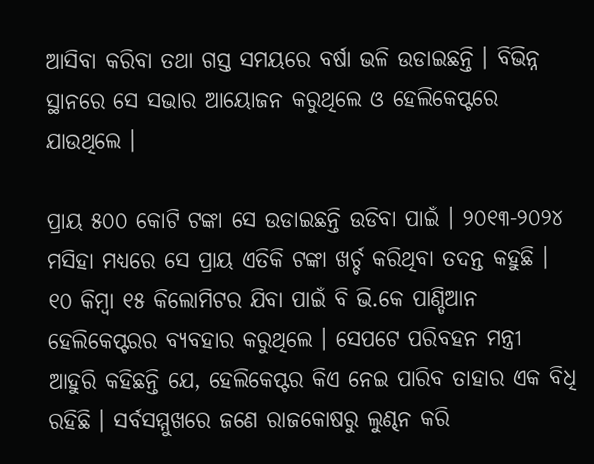ଆସିବା କରିବା ତଥା ଗସ୍ତ ସମୟରେ ବର୍ଷା ଭଳି ଉଡାଇଛନ୍ତି । ବିଭିନ୍ନ ସ୍ଥାନରେ ସେ ସଭାର ଆୟୋଜନ କରୁଥିଲେ ଓ ହେଲିକେପ୍ଟରେ ଯାଉଥିଲେ ।

ପ୍ରାୟ ୫୦୦ କୋଟି ଟଙ୍କା ସେ ଉଡାଇଛନ୍ତି ଉଡିବା ପାଇଁ । ୨୦୧୩-୨୦୨୪ ମସିହା ମଧ୍ୟରେ ସେ ପ୍ରାୟ ଏତିକି ଟଙ୍କା ଖର୍ଚ୍ଚ କରିଥିବା ତଦନ୍ତ କହୁଛି । ୧୦ କିମ୍ବା ୧୫ କିଲୋମିଟର ଯିବା ପାଇଁ ବି ଭି.କେ ପାଣ୍ଡିଆନ ହେଲିକେପ୍ଟରର ବ୍ୟବହାର କରୁଥିଲେ । ସେପଟେ ପରିବହନ ମନ୍ତ୍ରୀ ଆହୁରି କହିଛନ୍ତି ଯେ, ହେଲିକେପ୍ଟର କିଏ ନେଇ ପାରିବ ତାହାର ଏକ ବିଧି ରହିଛି । ସର୍ବସମ୍ମୁଖରେ ଜଣେ ରାଜକୋଷରୁ ଲୁଣ୍ଢନ କରି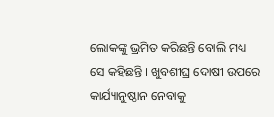ଲୋକଙ୍କୁ ଭ୍ରମିତ କରିଛନ୍ତି ବୋଲି ମଧ୍ୟ ସେ କହିଛନ୍ତି । ଖୁବଶୀଘ୍ର ଦୋଷୀ ଉପରେ କାର୍ଯ୍ୟାନୁଷ୍ଠାନ ନେବାକୁ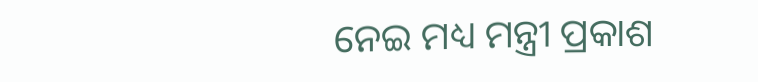ନେଇ ମଧ୍ୟ ମନ୍ତ୍ରୀ ପ୍ରକାଶ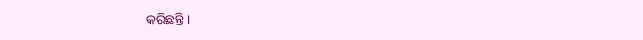କରିଛନ୍ତି ।